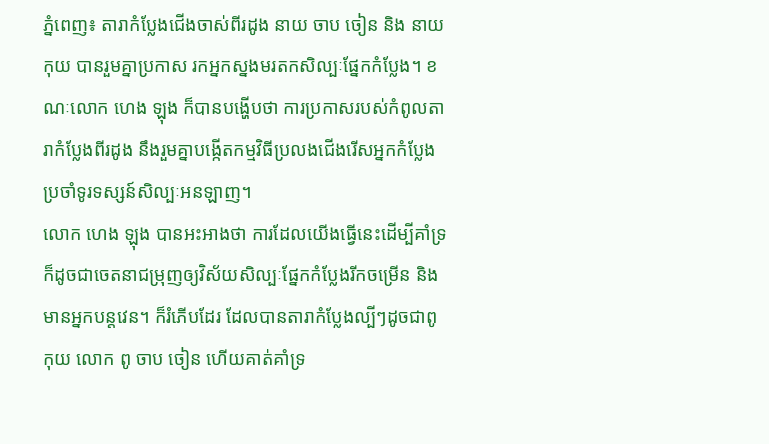ភ្នំពេញ៖ តារាកំប្លែងជើងចាស់ពីរដូង នាយ ចាប ចៀន និង នាយ កុយ បានរួមគ្នាប្រកាស រកអ្នកស្នងមរតកសិល្បៈផ្នែកកំប្លែង។ ខណៈលោក ហេង ឡុង ក៏បានបង្ហើបថា ការប្រកាសរបស់កំពូលតារាកំប្លែងពីរដូង នឹងរួមគ្នាបង្កើតកម្មវិធីប្រលងជើងរើសអ្នកកំប្លែង ប្រចាំទូរទស្សន៍សិល្បៈអនឡាញ។
លោក ហេង ឡុង បានអះអាងថា ការដែលយើងធ្វើនេះដើម្បីគាំទ្រ ក៏ដូចជាចេតនាជម្រុញឲ្យវិស័យសិល្បៈផ្នែកកំប្លែងរីកចម្រើន និងមានអ្នកបន្តវេន។ ក៏រំភើបដែរ ដែលបានតារាកំប្លែងល្បីៗដូចជាពូ កុយ លោក ពូ ចាប ចៀន ហើយគាត់គាំទ្រ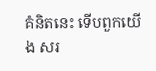គំនិតនេះ ទើបពួកយើង សរ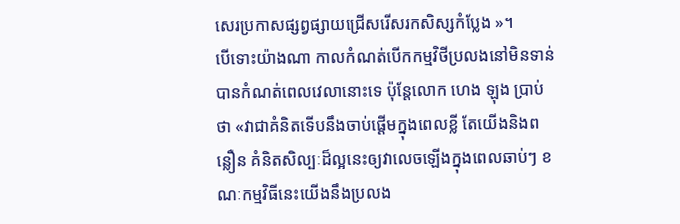សេរប្រកាសផ្សព្វផ្សាយជ្រើសរើសរកសិស្សកំប្លែង »។
បើទោះយ៉ាងណា កាលកំណត់បើកកម្មវិថីប្រលងនៅមិនទាន់បានកំណត់ពេលវេលានោះទេ ប៉ុន្តែលោក ហេង ឡុង ប្រាប់ថា «វាជាគំនិតទើបនឹងចាប់ផ្តើមក្នុងពេលខ្លី តែយើងនិងពន្លឿន គំនិតសិល្បៈដ៏ល្អនេះឲ្យវាលេចឡើងក្នុងពេលឆាប់ៗ ខណៈកម្មវិធីនេះយើងនឹងប្រលង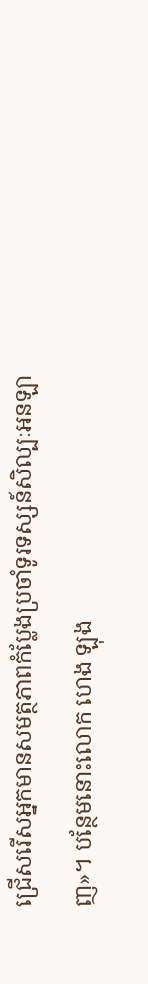ជ្រើសរើសអ្នកមានសមត្ថភាពកំប្លែងប្រចាំទូរទស្សន៍សិល្បៈអនឡាញ»។ បន្ថែមនោះលោក ហេង ឡុង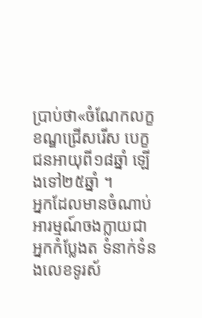ប្រាប់ថា«ចំណែកលក្ខខណ្ឌជ្រើសរើស បេក្ខជនអាយុពី១៨ឆ្នាំ ឡើងទៅ២៥ឆ្នាំ ។
អ្នកដែលមានចំណាប់អារម្មណ៍ចងក្លាយជាអ្នកកំប្លែងត ទំនាក់ទំនងលេខទូរស័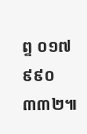ព្ទ ០១៧ ៩៩០ ៣៣២៕